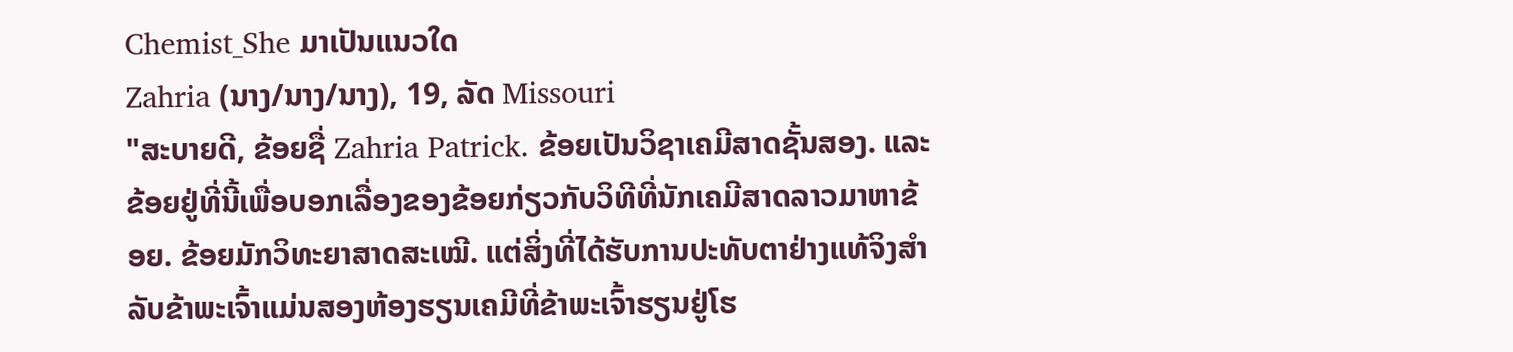Chemist_She ມາເປັນແນວໃດ
Zahria (ນາງ/ນາງ/ນາງ), 19, ລັດ Missouri
"ສະບາຍດີ, ຂ້ອຍຊື່ Zahria Patrick. ຂ້ອຍເປັນວິຊາເຄມີສາດຊັ້ນສອງ. ແລະຂ້ອຍຢູ່ທີ່ນີ້ເພື່ອບອກເລື່ອງຂອງຂ້ອຍກ່ຽວກັບວິທີທີ່ນັກເຄມີສາດລາວມາຫາຂ້ອຍ. ຂ້ອຍມັກວິທະຍາສາດສະເໝີ. ແຕ່ສິ່ງທີ່ໄດ້ຮັບການປະທັບຕາຢ່າງແທ້ຈິງສຳລັບຂ້າພະເຈົ້າແມ່ນສອງຫ້ອງຮຽນເຄມີທີ່ຂ້າພະເຈົ້າຮຽນຢູ່ໂຮ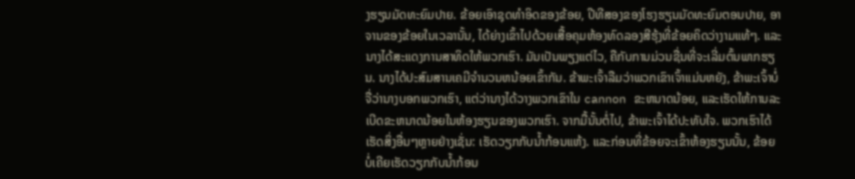ງຮຽນມັດທະຍົມປາຍ. ຂ້ອຍເອົາຊຸດທຳອິດຂອງຂ້ອຍ, ປີທີສອງຂອງໂຮງຮຽນມັດທະຍົມຕອນປາຍ, ອາຈານຂອງຂ້ອຍໃນເວລານັ້ນ, ໄດ້ຍ່າງເຂົ້າໄປດ້ວຍເສື້ອຄຸມຫ້ອງທົດລອງສີຮຸ້ງທີ່ຂ້ອຍຄິດວ່າງາມແທ້ໆ. ແລະນາງໄດ້ສະແດງການສາທິດໃຫ້ພວກເຮົາ. ມັນເປັນພຽງແຕ່ໄວ, ຄືກັບການມ່ວນຊື່ນທີ່ຈະເລີ່ມຕົ້ນພາກຮຽນ. ນາງໄດ້ປະສົມສານເຄມີຈໍານວນຫນ້ອຍເຂົ້າກັນ. ຂ້າພະເຈົ້າລືມວ່າພວກເຂົາເຈົ້າແມ່ນຫຍັງ, ຂ້າພະເຈົ້າບໍ່ຈື່ວ່ານາງບອກພວກເຮົາ, ແຕ່ວ່ານາງໄດ້ວາງພວກເຂົາໃນ cannon ຂະຫນາດນ້ອຍ, ແລະເຮັດໃຫ້ການລະເບີດຂະຫນາດນ້ອຍໃນຫ້ອງຮຽນຂອງພວກເຮົາ. ຈາກມື້ນັ້ນຕໍ່ໄປ, ຂ້າພະເຈົ້າໄດ້ປະທັບໃຈ. ພວກເຮົາໄດ້ເຮັດສິ່ງອື່ນໆຫຼາຍຢ່າງເຊັ່ນ: ເຮັດວຽກກັບນ້ຳກ້ອນແຫ້ງ. ແລະກ່ອນທີ່ຂ້ອຍຈະເຂົ້າຫ້ອງຮຽນນັ້ນ, ຂ້ອຍບໍ່ເຄີຍເຮັດວຽກກັບນໍ້າກ້ອນ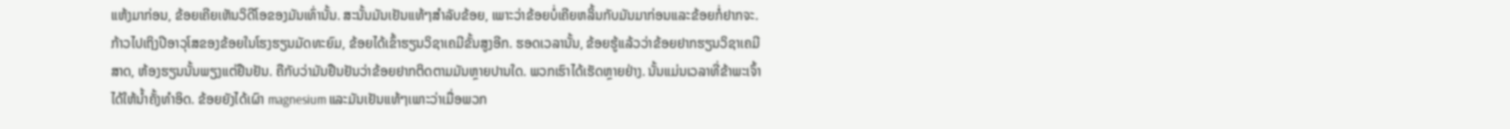ແຫ້ງມາກ່ອນ, ຂ້ອຍເຄີຍເຫັນວິດີໂອຂອງມັນເທົ່ານັ້ນ. ສະນັ້ນມັນເຢັນແທ້ໆສໍາລັບຂ້ອຍ, ເພາະວ່າຂ້ອຍບໍ່ເຄີຍຫລິ້ນກັບມັນມາກ່ອນແລະຂ້ອຍກໍ່ຢາກຈະ. ກ້າວໄປເຖິງປີອາວຸໂສຂອງຂ້ອຍໃນໂຮງຮຽນມັດທະຍົມ, ຂ້ອຍໄດ້ເຂົ້າຮຽນວິຊາເຄມີຂັ້ນສູງອີກ. ຮອດເວລານັ້ນ, ຂ້ອຍຮູ້ແລ້ວວ່າຂ້ອຍຢາກຮຽນວິຊາເຄມີສາດ, ຫ້ອງຮຽນນັ້ນພຽງແຕ່ຢືນຢັນ. ຄືກັບວ່າມັນຢືນຢັນວ່າຂ້ອຍຢາກຕິດຕາມມັນຫຼາຍປານໃດ. ພວກເຮົາໄດ້ເຮັດຫຼາຍຢ່າງ. ນັ້ນແມ່ນເວລາທີ່ຂ້າພະເຈົ້າໄດ້ໃຫ້ນ້ຳຄັ້ງທໍາອິດ. ຂ້ອຍຍັງໄດ້ເຜົາ magnesium ແລະມັນເຢັນແທ້ໆເພາະວ່າເມື່ອພວກ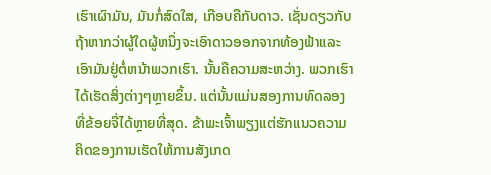ເຮົາເຜົາມັນ, ມັນກໍ່ສົດໃສ, ເກືອບຄືກັບດາວ. ເຊັ່ນດຽວກັບຖ້າຫາກວ່າຜູ້ໃດຜູ້ຫນຶ່ງຈະເອົາດາວອອກຈາກທ້ອງຟ້າແລະເອົາມັນຢູ່ຕໍ່ຫນ້າພວກເຮົາ. ນັ້ນຄືຄວາມສະຫວ່າງ. ພວກເຮົາໄດ້ເຮັດສິ່ງຕ່າງໆຫຼາຍຂຶ້ນ. ແຕ່ນັ້ນແມ່ນສອງການທົດລອງທີ່ຂ້ອຍຈື່ໄດ້ຫຼາຍທີ່ສຸດ. ຂ້າພະເຈົ້າພຽງແຕ່ຮັກແນວຄວາມຄິດຂອງການເຮັດໃຫ້ການສັງເກດ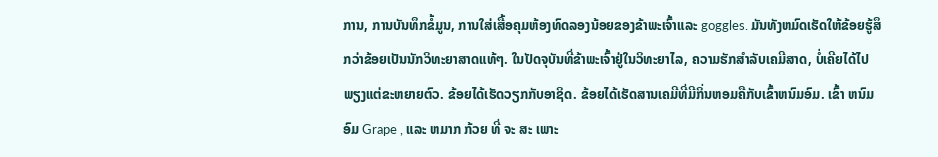ການ, ການບັນທຶກຂໍ້ມູນ, ການໃສ່ເສື້ອຄຸມຫ້ອງທົດລອງນ້ອຍຂອງຂ້າພະເຈົ້າແລະ goggles. ມັນທັງຫມົດເຮັດໃຫ້ຂ້ອຍຮູ້ສຶກວ່າຂ້ອຍເປັນນັກວິທະຍາສາດແທ້ໆ. ໃນປັດຈຸບັນທີ່ຂ້າພະເຈົ້າຢູ່ໃນວິທະຍາໄລ, ຄວາມຮັກສໍາລັບເຄມີສາດ, ບໍ່ເຄີຍໄດ້ໄປພຽງແຕ່ຂະຫຍາຍຕົວ. ຂ້ອຍໄດ້ເຮັດວຽກກັບອາຊິດ. ຂ້ອຍໄດ້ເຮັດສານເຄມີທີ່ມີກິ່ນຫອມຄືກັບເຂົ້າຫນົມອົມ. ເຂົ້າ ຫນົມ ອົມ Grape , ແລະ ຫມາກ ກ້ວຍ ທີ່ ຈະ ສະ ເພາະ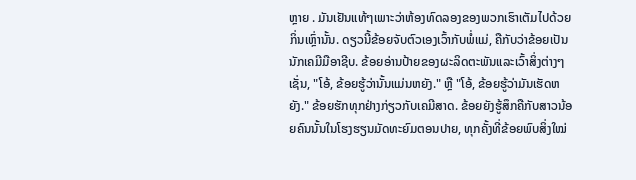ຫຼາຍ . ມັນເຢັນແທ້ໆເພາະວ່າຫ້ອງທົດລອງຂອງພວກເຮົາເຕັມໄປດ້ວຍກິ່ນເຫຼົ່ານັ້ນ. ດຽວນີ້ຂ້ອຍຈັບຕົວເອງເວົ້າກັບພໍ່ແມ່, ຄືກັບວ່າຂ້ອຍເປັນນັກເຄມີມືອາຊີບ. ຂ້ອຍອ່ານປ້າຍຂອງຜະລິດຕະພັນແລະເວົ້າສິ່ງຕ່າງໆເຊັ່ນ, "ໂອ້, ຂ້ອຍຮູ້ວ່ານັ້ນແມ່ນຫຍັງ." ຫຼື "ໂອ້, ຂ້ອຍຮູ້ວ່າມັນເຮັດຫຍັງ." ຂ້ອຍຮັກທຸກຢ່າງກ່ຽວກັບເຄມີສາດ. ຂ້ອຍຍັງຮູ້ສຶກຄືກັບສາວນ້ອຍຄົນນັ້ນໃນໂຮງຮຽນມັດທະຍົມຕອນປາຍ, ທຸກຄັ້ງທີ່ຂ້ອຍພົບສິ່ງໃໝ່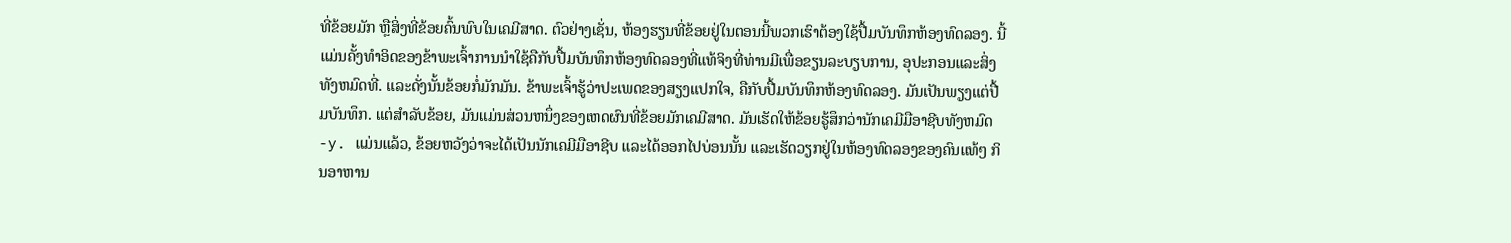ທີ່ຂ້ອຍມັກ ຫຼືສິ່ງທີ່ຂ້ອຍຄົ້ນພົບໃນເຄມີສາດ. ຕົວຢ່າງເຊັ່ນ, ຫ້ອງຮຽນທີ່ຂ້ອຍຢູ່ໃນຕອນນີ້ພວກເຮົາຕ້ອງໃຊ້ປື້ມບັນທຶກຫ້ອງທົດລອງ. ນີ້ແມ່ນຄັ້ງທໍາອິດຂອງຂ້າພະເຈົ້າການນໍາໃຊ້ຄືກັບປື້ມບັນທຶກຫ້ອງທົດລອງທີ່ແທ້ຈິງທີ່ທ່ານມີເພື່ອຂຽນລະບຽບການ, ອຸປະກອນແລະສິ່ງທັງຫມົດທີ່. ແລະດັ່ງນັ້ນຂ້ອຍກໍ່ມັກມັນ. ຂ້າພະເຈົ້າຮູ້ວ່າປະເພດຂອງສຽງແປກໃຈ, ຄືກັບປື້ມບັນທຶກຫ້ອງທົດລອງ. ມັນເປັນພຽງແຕ່ປື້ມບັນທຶກ. ແຕ່ສໍາລັບຂ້ອຍ, ມັນແມ່ນສ່ວນຫນຶ່ງຂອງເຫດຜົນທີ່ຂ້ອຍມັກເຄມີສາດ. ມັນເຮັດໃຫ້ຂ້ອຍຮູ້ສຶກວ່ານັກເຄມີມືອາຊີບທັງຫມົດ -y. ແມ່ນແລ້ວ, ຂ້ອຍຫວັງວ່າຈະໄດ້ເປັນນັກເຄມີມືອາຊີບ ແລະໄດ້ອອກໄປບ່ອນນັ້ນ ແລະເຮັດວຽກຢູ່ໃນຫ້ອງທົດລອງຂອງຄົນແທ້ໆ ກິນອາຫານ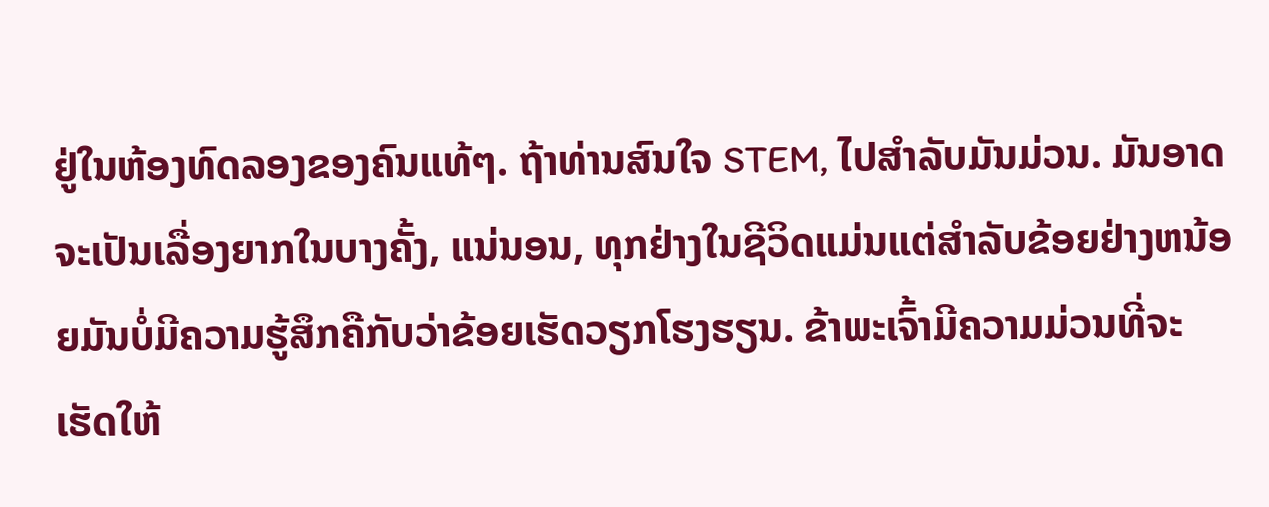ຢູ່ໃນຫ້ອງທົດລອງຂອງຄົນແທ້ໆ. ຖ້າທ່ານສົນໃຈ STEM, ໄປສໍາລັບມັນມ່ວນ. ມັນອາດຈະເປັນເລື່ອງຍາກໃນບາງຄັ້ງ, ແນ່ນອນ, ທຸກຢ່າງໃນຊີວິດແມ່ນແຕ່ສໍາລັບຂ້ອຍຢ່າງຫນ້ອຍມັນບໍ່ມີຄວາມຮູ້ສຶກຄືກັບວ່າຂ້ອຍເຮັດວຽກໂຮງຮຽນ. ຂ້າພະເຈົ້າມີຄວາມມ່ວນທີ່ຈະເຮັດໃຫ້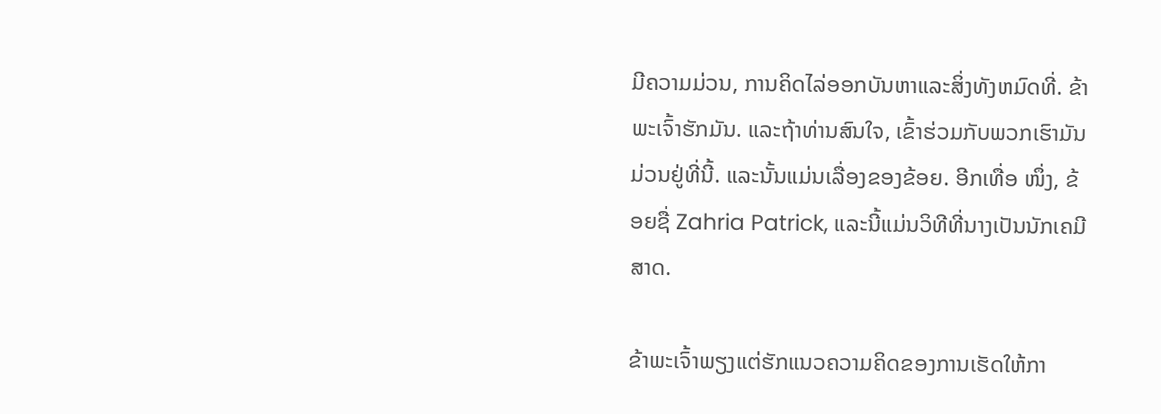ມີຄວາມມ່ວນ, ການຄິດໄລ່ອອກບັນຫາແລະສິ່ງທັງຫມົດທີ່. ຂ້າພະເຈົ້າຮັກມັນ. ແລະຖ້າທ່ານສົນໃຈ, ເຂົ້າຮ່ວມກັບພວກເຮົາມັນມ່ວນຢູ່ທີ່ນີ້. ແລະນັ້ນແມ່ນເລື່ອງຂອງຂ້ອຍ. ອີກເທື່ອ ໜຶ່ງ, ຂ້ອຍຊື່ Zahria Patrick, ແລະນີ້ແມ່ນວິທີທີ່ນາງເປັນນັກເຄມີສາດ.

ຂ້າພະເຈົ້າພຽງແຕ່ຮັກແນວຄວາມຄິດຂອງການເຮັດໃຫ້ກາ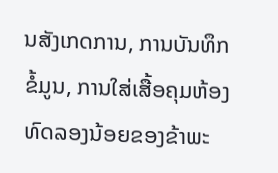ນສັງເກດການ, ການບັນທຶກຂໍ້ມູນ, ການໃສ່ເສື້ອຄຸມຫ້ອງທົດລອງນ້ອຍຂອງຂ້າພະ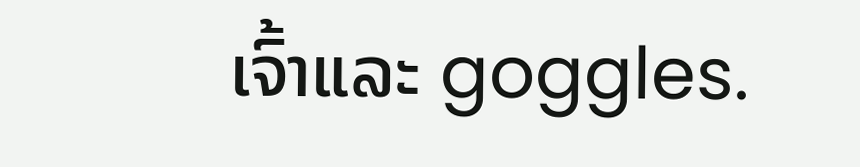ເຈົ້າແລະ goggles.